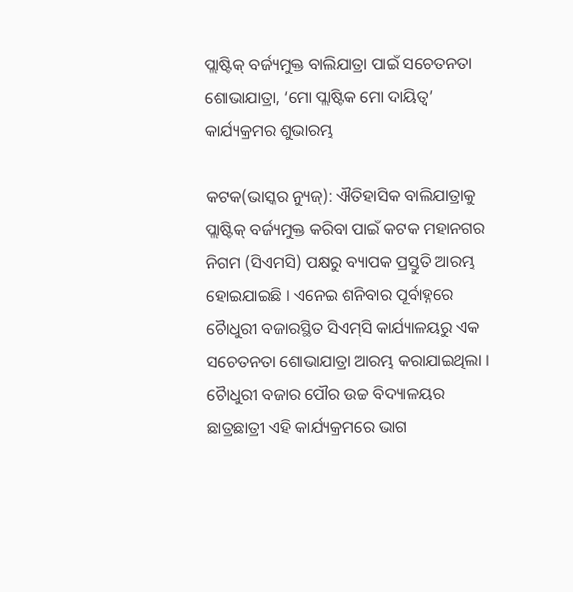ପ୍ଲାଷ୍ଟିକ୍ ବର୍ଜ୍ୟମୁକ୍ତ ବାଲିଯାତ୍ରା ପାଇଁ ସଚେତନତା ଶୋଭାଯାତ୍ରା, ‘ମୋ ପ୍ଲାଷ୍ଟିକ ମୋ ଦାୟିତ୍ୱ’ କାର୍ଯ୍ୟକ୍ରମର ଶୁଭାରମ୍ଭ

କଟକ(ଭାସ୍କର ନ୍ୟୁଜ୍‌): ଐତିହାସିକ ବାଲିଯାତ୍ରାକୁ ପ୍ଲାଷ୍ଟିକ୍ ବର୍ଜ୍ୟମୁକ୍ତ କରିବା ପାଇଁ କଟକ ମହାନଗର ନିଗମ (ସିଏମସି) ପକ୍ଷରୁ ବ୍ୟାପକ ପ୍ରସ୍ତୁତି ଆରମ୍ଭ ହୋଇଯାଇଛି । ଏନେଇ ଶନିବାର ପୂର୍ବାହ୍ନରେ ଚୈାଧୁରୀ ବଜାରସ୍ଥିତ ସିଏମ୍‌ସି କାର୍ଯ୍ୟାଳୟରୁ ଏକ ସଚେତନତା ଶୋଭାଯାତ୍ରା ଆରମ୍ଭ କରାଯାଇଥିଲା । ଚୈାଧୁରୀ ବଜାର ପୌର ଉଚ୍ଚ ବିଦ୍ୟାଳୟର ଛାତ୍ରଛାତ୍ରୀ ଏହି କାର୍ଯ୍ୟକ୍ରମରେ ଭାଗ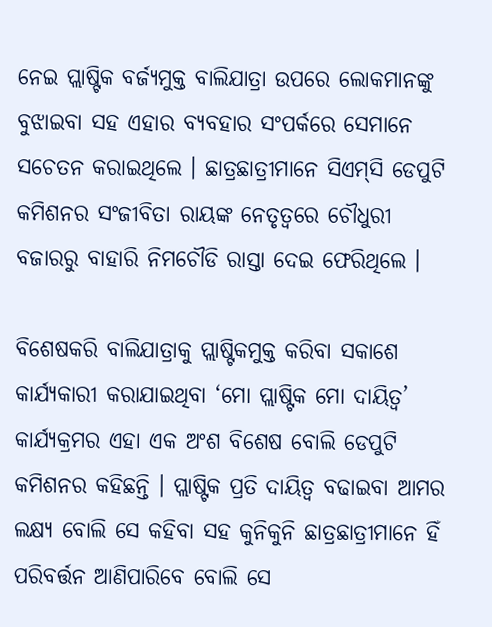ନେଇ ପ୍ଲାଷ୍ଟିକ ବର୍ଜ୍ୟମୁକ୍ତ ବାଲିଯାତ୍ରା ଉପରେ ଲୋକମାନଙ୍କୁ ବୁଝାଇବା ସହ ଏହାର ବ୍ୟବହାର ସଂପର୍କରେ ସେମାନେ ସଚେତନ କରାଇଥିଲେ । ଛାତ୍ରଛାତ୍ରୀମାନେ ସିଏମ୍‌ସି ଡେପୁଟି କମିଶନର ସଂଜୀବିତା ରାୟଙ୍କ ନେତୃତ୍ୱରେ ଚୌଧୁରୀ ବଜାରରୁ ବାହାରି ନିମଚୌଡି ରାସ୍ତା ଦେଇ ଫେରିଥିଲେ ।

ବିଶେଷକରି ବାଲିଯାତ୍ରାକୁ ପ୍ଲାଷ୍ଟିକମୁକ୍ତ କରିବା ସକାଶେ କାର୍ଯ୍ୟକାରୀ କରାଯାଇଥିବା ‘ମୋ ପ୍ଲାଷ୍ଟିକ ମୋ ଦାୟିତ୍ୱ’ କାର୍ଯ୍ୟକ୍ରମର ଏହା ଏକ ଅଂଶ ବିଶେଷ ବୋଲି ଡେପୁଟି କମିଶନର କହିଛନ୍ତି । ପ୍ଲାଷ୍ଟିକ ପ୍ରତି ଦାୟିତ୍ୱ ବଢାଇବା ଆମର ଲକ୍ଷ୍ୟ ବୋଲି ସେ କହିବା ସହ କୁନିକୁନି ଛାତ୍ରଛାତ୍ରୀମାନେ ହିଁ ପରିବର୍ତ୍ତନ ଆଣିପାରିବେ ବୋଲି ସେ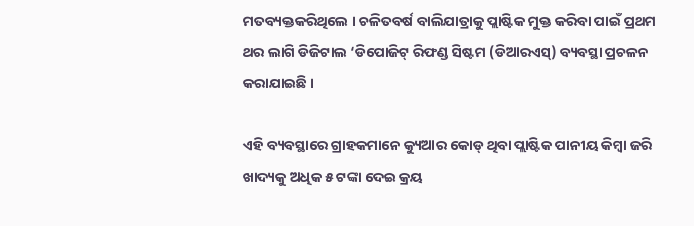ମତବ୍ୟକ୍ତକରିଥିଲେ । ଚଳିତବର୍ଷ ବାଲିଯାତ୍ରାକୁ ପ୍ଲାଷ୍ଟିକ ମୁକ୍ତ କରିବା ପାଇଁ ପ୍ରଥମ ଥର ଲାଗି ଡିଜିଟାଲ ‘ଡିପୋଜିଟ୍ ରିଫଣ୍ଡ ସିଷ୍ଟମ (ଡିଆରଏସ୍‌) ବ୍ୟବସ୍ଥା ପ୍ରଚଳନ କରାଯାଇଛି ।

ଏହି ବ୍ୟବସ୍ଥାରେ ଗ୍ରାହକମାନେ କ୍ୟୁଆର କୋଡ୍ ଥିବା ପ୍ଲାଷ୍ଟିକ ପାନୀୟ କିମ୍ବା ଜରି ଖାଦ୍ୟକୁ ଅଧିକ ୫ ଟଙ୍କା ଦେଇ କ୍ରୟ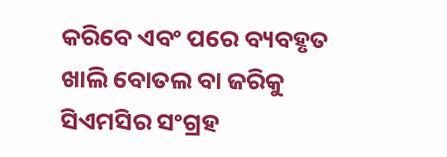କରିବେ ଏବଂ ପରେ ବ୍ୟବହୃତ ଖାଲି ବୋତଲ ବା ଜରିକୁ ସିଏମସିର ସଂଗ୍ରହ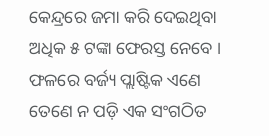କେନ୍ଦ୍ରରେ ଜମା କରି ଦେଇଥିବା ଅଧିକ ୫ ଟଙ୍କା ଫେରସ୍ତ ନେବେ । ଫଳରେ ବର୍ଜ୍ୟ ପ୍ଲାଷ୍ଟିକ ଏଣେ ତେଣେ ନ ପଡ଼ି ଏକ ସଂଗଠିତ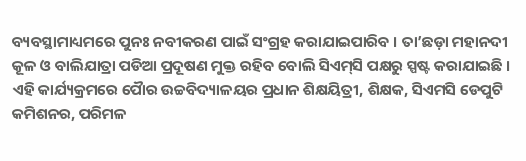ବ୍ୟବସ୍ଥାମାଧ୍ୟମରେ ପୁନଃ ନବୀକରଣ ପାଇଁ ସଂଗ୍ରହ କରାଯାଇପାରିବ । ତା’ଛଡ଼ା ମହାନଦୀ କୂଳ ଓ ବାଲିଯାତ୍ରା ପଡିଆ ପ୍ରଦୂଷଣ ମୁକ୍ତ ରହିବ ବୋଲି ସିଏମ୍‌ସି ପକ୍ଷରୁ ସ୍ପଷ୍ଟ କରାଯାଇଛି । ଏହି କାର୍ଯ୍ୟକ୍ରମରେ ପୈାର ଉଚ୍ଚବିଦ୍ୟାଳୟର ପ୍ରଧାନ ଶିକ୍ଷୟିତ୍ରୀ, ଶିକ୍ଷକ, ସିଏମସି ଡେପୁଟି କମିଶନର, ପରିମଳ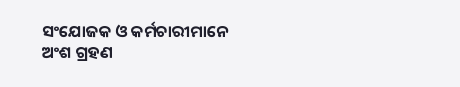ସଂଯୋଜକ ଓ କର୍ମଚାରୀମାନେ ଅଂଶ ଗ୍ରହଣ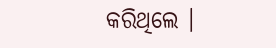କରିଥିଲେ ।